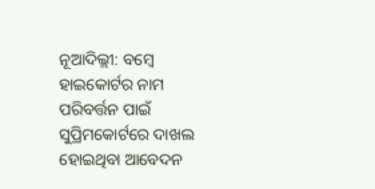ନୂଆଦିଲ୍ଲୀ: ବମ୍ବେ ହାଇକୋର୍ଟର ନାମ ପରିବର୍ତ୍ତନ ପାଇଁ ସୁପ୍ରିମକୋର୍ଟରେ ଦାଖଲ ହୋଇଥିବା ଆବେଦନ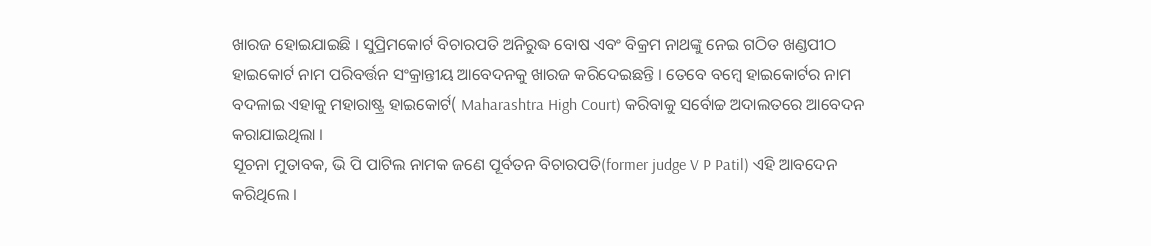ଖାରଜ ହୋଇଯାଇଛି । ସୁପ୍ରିମକୋର୍ଟ ବିଚାରପତି ଅନିରୁଦ୍ଧ ବୋଷ ଏବଂ ବିକ୍ରମ ନାଥଙ୍କୁ ନେଇ ଗଠିତ ଖଣ୍ଡପୀଠ ହାଇକୋର୍ଟ ନାମ ପରିବର୍ତ୍ତନ ସଂକ୍ରାନ୍ତୀୟ ଆବେଦନକୁ ଖାରଜ କରିଦେଇଛନ୍ତି । ତେବେ ବମ୍ବେ ହାଇକୋର୍ଟର ନାମ ବଦଳାଇ ଏହାକୁ ମହାରାଷ୍ଟ୍ର ହାଇକୋର୍ଟ( Maharashtra High Court) କରିବାକୁ ସର୍ବୋଚ୍ଚ ଅଦାଲତରେ ଆବେଦନ କରାଯାଇଥିଲା ।
ସୂଚନା ମୁତାବକ, ଭି ପି ପାଟିଲ ନାମକ ଜଣେ ପୂର୍ବତନ ବିଚାରପତି(former judge V P Patil) ଏହି ଆବଦେନ କରିଥିଲେ ।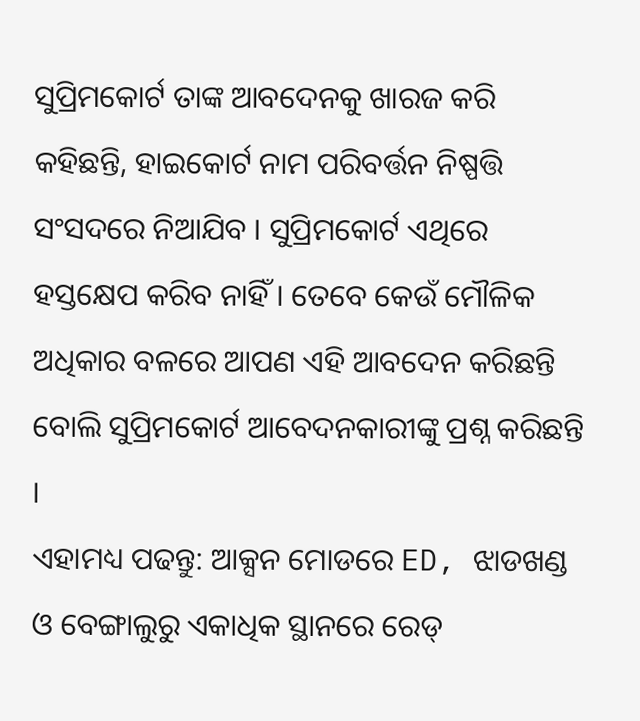ସୁପ୍ରିମକୋର୍ଟ ତାଙ୍କ ଆବଦେନକୁ ଖାରଜ କରି କହିଛନ୍ତି, ହାଇକୋର୍ଟ ନାମ ପରିବର୍ତ୍ତନ ନିଷ୍ପତ୍ତି ସଂସଦରେ ନିଆଯିବ । ସୁପ୍ରିମକୋର୍ଟ ଏଥିରେ ହସ୍ତକ୍ଷେପ କରିବ ନାହିଁ । ତେବେ କେଉଁ ମୌଳିକ ଅଧିକାର ବଳରେ ଆପଣ ଏହି ଆବଦେନ କରିଛନ୍ତି ବୋଲି ସୁପ୍ରିମକୋର୍ଟ ଆବେଦନକାରୀଙ୍କୁ ପ୍ରଶ୍ନ କରିଛନ୍ତି ।
ଏହାମଧ୍ୟ ପଢନ୍ତୁ: ଆକ୍ସନ ମୋଡରେ ED, ଝାଡଖଣ୍ଡ ଓ ବେଙ୍ଗାଲୁରୁ ଏକାଧିକ ସ୍ଥାନରେ ରେଡ୍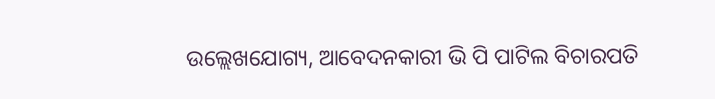ଉଲ୍ଲେଖଯୋଗ୍ୟ, ଆବେଦନକାରୀ ଭି ପି ପାଟିଲ ବିଚାରପତି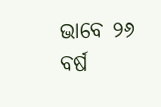ଭାବେ ୨୬ ବର୍ଷ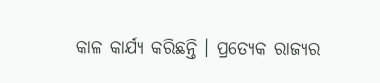କାଳ କାର୍ଯ୍ୟ କରିଛନ୍ତି । ପ୍ରତ୍ୟେକ ରାଜ୍ୟର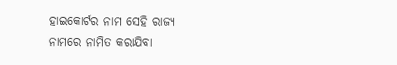ହାଇକୋର୍ଟର ନାମ ସେହି ରାଜ୍ୟ ନାମରେ ନାମିତ କରାଯିବା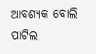ଆବଶ୍ୟକ ବୋଲି ପାଟିଲ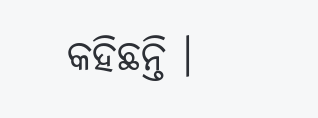କହିଛନ୍ତି ।